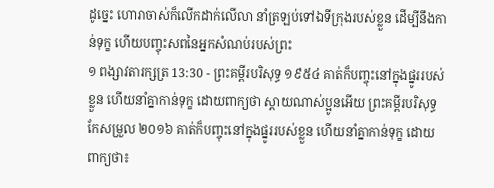ដូច្នេះ ហោរាចាស់ក៏លើកដាក់លើលា នាំត្រឡប់ទៅឯទីក្រុងរបស់ខ្លួន ដើម្បីនឹងកាន់ទុក្ខ ហើយបញ្ចុះសពនៃអ្នកសំណប់របស់ព្រះ
១ ពង្សាវតារក្សត្រ 13:30 - ព្រះគម្ពីរបរិសុទ្ធ ១៩៥៤ គាត់ក៏បញ្ចុះនៅក្នុងផ្នូររបស់ខ្លួន ហើយនាំគ្នាកាន់ទុក្ខ ដោយពាក្យថា ស្តាយណាស់ប្អូនអើយ ព្រះគម្ពីរបរិសុទ្ធកែសម្រួល ២០១៦ គាត់ក៏បញ្ចុះនៅក្នុងផ្នូររបស់ខ្លួន ហើយនាំគ្នាកាន់ទុក្ខ ដោយពាក្យថា៖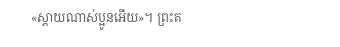«ស្តាយណាស់ប្អូនអើយ»។ ព្រះគ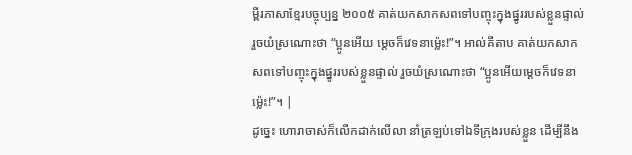ម្ពីរភាសាខ្មែរបច្ចុប្បន្ន ២០០៥ គាត់យកសាកសពទៅបញ្ចុះក្នុងផ្នូររបស់ខ្លួនផ្ទាល់ រួចយំស្រណោះថា “ប្អូនអើយ ម្ដេចក៏វេទនាម៉្លេះ!”។ អាល់គីតាប គាត់យកសាកសពទៅបញ្ចុះក្នុងផ្នូររបស់ខ្លួនផ្ទាល់ រួចយំស្រណោះថា “ប្អូនអើយម្តេចក៏វេទនាម៉្លេះ!”។ |
ដូច្នេះ ហោរាចាស់ក៏លើកដាក់លើលា នាំត្រឡប់ទៅឯទីក្រុងរបស់ខ្លួន ដើម្បីនឹង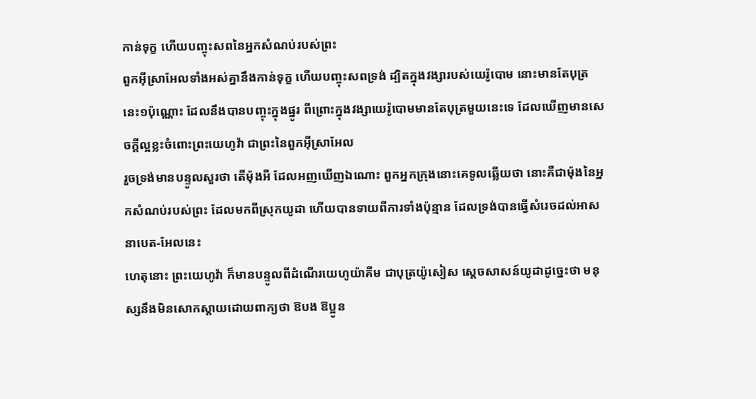កាន់ទុក្ខ ហើយបញ្ចុះសពនៃអ្នកសំណប់របស់ព្រះ
ពួកអ៊ីស្រាអែលទាំងអស់គ្នានឹងកាន់ទុក្ខ ហើយបញ្ចុះសពទ្រង់ ដ្បិតក្នុងវង្សារបស់យេរ៉ូបោម នោះមានតែបុត្រនេះ១ប៉ុណ្ណោះ ដែលនឹងបានបញ្ចុះក្នុងផ្នូរ ពីព្រោះក្នុងវង្សាយេរ៉ូបោមមានតែបុត្រមួយនេះទេ ដែលឃើញមានសេចក្ដីល្អខ្លះចំពោះព្រះយេហូវ៉ា ជាព្រះនៃពួកអ៊ីស្រាអែល
រួចទ្រង់មានបន្ទូលសួរថា តើម៉ុងអី ដែលអញឃើញឯណោះ ពួកអ្នកក្រុងនោះគេទូលឆ្លើយថា នោះគឺជាម៉ុងនៃអ្នកសំណប់របស់ព្រះ ដែលមកពីស្រុកយូដា ហើយបានទាយពីការទាំងប៉ុន្មាន ដែលទ្រង់បានធ្វើសំរេចដល់អាសនាបេត-អែលនេះ
ហេតុនោះ ព្រះយេហូវ៉ា ក៏មានបន្ទូលពីដំណើរយេហូយ៉ាគីម ជាបុត្រយ៉ូសៀស ស្តេចសាសន៍យូដាដូច្នេះថា មនុស្សនឹងមិនសោកស្តាយដោយពាក្យថា ឱបង ឱប្អូន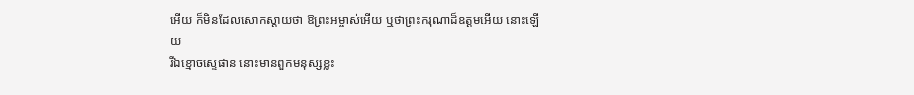អើយ ក៏មិនដែលសោកស្តាយថា ឱព្រះអម្ចាស់អើយ ឬថាព្រះករុណាដ៏ឧត្តមអើយ នោះឡើយ
រីឯខ្មោចស្ទេផាន នោះមានពួកមនុស្សខ្លះ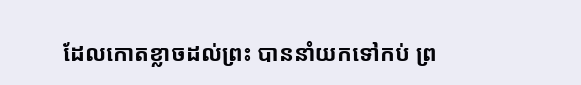ដែលកោតខ្លាចដល់ព្រះ បាននាំយកទៅកប់ ព្រ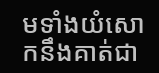មទាំងយំសោកនឹងគាត់ជា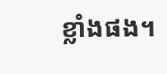ខ្លាំងផង។